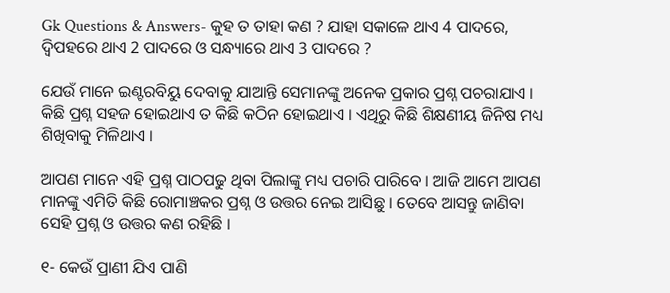Gk Questions & Answers- କୁହ ତ ତାହା କଣ ? ଯାହା ସକାଳେ ଥାଏ 4 ପାଦରେ, ଦ୍ଵିପହରେ ଥାଏ 2 ପାଦରେ ଓ ସନ୍ଧ୍ୟାରେ ଥାଏ 3 ପାଦରେ ?

ଯେଉଁ ମାନେ ଇଣ୍ଟରବିୟୁ ଦେବାକୁ ଯାଆନ୍ତି ସେମାନଙ୍କୁ ଅନେକ ପ୍ରକାର ପ୍ରଶ୍ନ ପଚରାଯାଏ । କିଛି ପ୍ରଶ୍ନ ସହଜ ହୋଇଥାଏ ତ କିଛି କଠିନ ହୋଇଥାଏ । ଏଥିରୁ କିଛି ଶିକ୍ଷଣୀୟ ଜିନିଷ ମଧ୍ୟ ଶିଖିବାକୁ ମିଳିଥାଏ ।

ଆପଣ ମାନେ ଏହି ପ୍ରଶ୍ନ ପାଠପଢୁ ଥିବା ପିଲାଙ୍କୁ ମଧ୍ୟ ପଚାରି ପାରିବେ । ଆଜି ଆମେ ଆପଣ ମାନଙ୍କୁ ଏମିତି କିଛି ରୋମାଞ୍ଚକର ପ୍ରଶ୍ନ ଓ ଉତ୍ତର ନେଇ ଆସିଛୁ । ତେବେ ଆସନ୍ତୁ ଜାଣିବା ସେହି ପ୍ରଶ୍ନ ଓ ଉତ୍ତର କଣ ରହିଛି ।

୧- କେଉଁ ପ୍ରାଣୀ ଯିଏ ପାଣି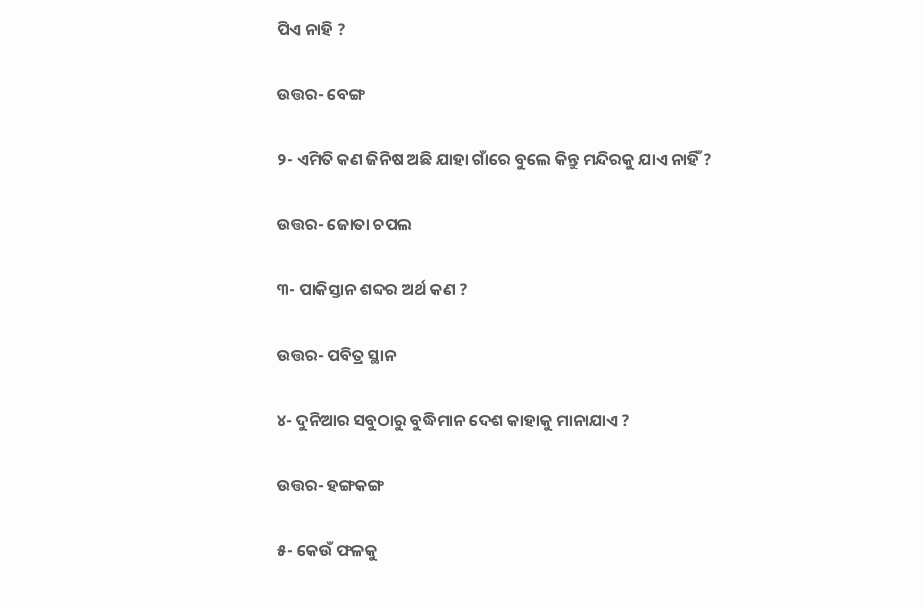ପିଏ ନାହି ?

ଉତ୍ତର- ବେଙ୍ଗ

୨- ଏମିତି କଣ ଜିନିଷ ଅଛି ଯାହା ଗାଁରେ ବୁଲେ କିନ୍ତୁ ମନ୍ଦିରକୁ ଯାଏ ନାହିଁ ?

ଉତ୍ତର- ଜୋତା ଚପଲ

୩- ପାକିସ୍ତାନ ଶବ୍ଦର ଅର୍ଥ କଣ ?

ଉତ୍ତର- ପବିତ୍ର ସ୍ଥାନ

୪- ଦୁନିଆର ସବୁଠାରୁ ବୁଦ୍ଧିମାନ ଦେଶ କାହାକୁ ମାନାଯାଏ ?

ଉତ୍ତର- ହଙ୍ଗକଙ୍ଗ

୫- କେଉଁ ଫଳକୁ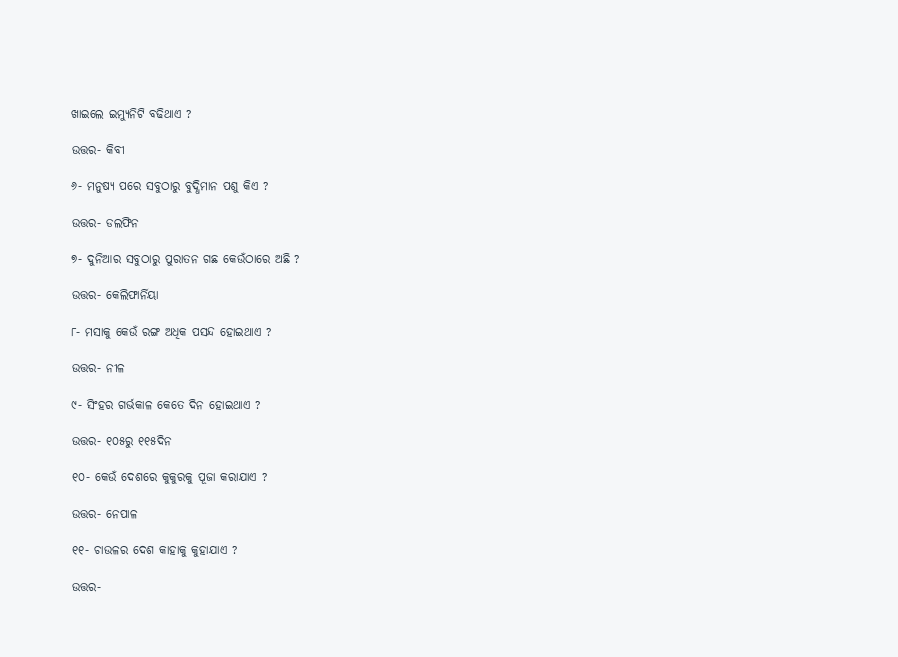ଖାଇଲେ ଇମ୍ୟୁନିଟି ବଢିଥାଏ ?

ଉତ୍ତର- କିବୀ

୬- ମନୁଷ୍ୟ ପରେ ସବୁଠାରୁ ବୁଦ୍ଧିମାନ ପଶୁ କିଏ ?

ଉତ୍ତର- ଡଲଫିନ

୭- ଦୁନିଆର ସବୁଠାରୁ ପୁରାତନ ଗଛ କେଉଁଠାରେ ଅଛି ?

ଉତ୍ତର- କେଲିଫାର୍ନିୟା

୮- ମସାକୁ କେଉଁ ରଙ୍ଗ ଅଧିକ ପସନ୍ଦ ହୋଇଥାଏ ?

ଉତ୍ତର- ନୀଳ

୯- ସିଂହର ଗର୍ଭକାଳ କେତେ ଦିନ ହୋଇଥାଏ ?

ଉତ୍ତର- ୧୦୫ରୁ ୧୧୫ଦିନ

୧୦- କେଉଁ ଦେଶରେ କୁକୁରକୁ ପୂଜା କରାଯାଏ ?

ଉତ୍ତର- ନେପାଳ

୧୧- ଚାଉଳର ଦେଶ କାହାକୁ କୁହାଯାଏ ?

ଉତ୍ତର-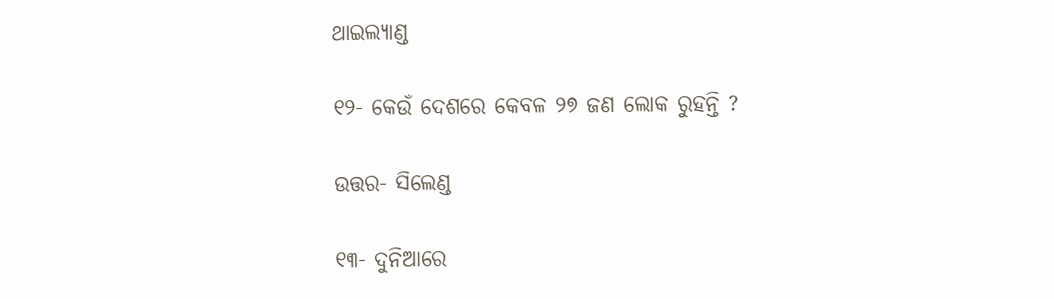ଥାଇଲ୍ୟାଣ୍ଡ

୧୨- କେଉଁ ଦେଶରେ କେବଳ ୨୭ ଜଣ ଲୋକ ରୁହନ୍ତି ?

ଉତ୍ତର- ସିଲେଣ୍ଡ

୧୩- ଦୁନିଆରେ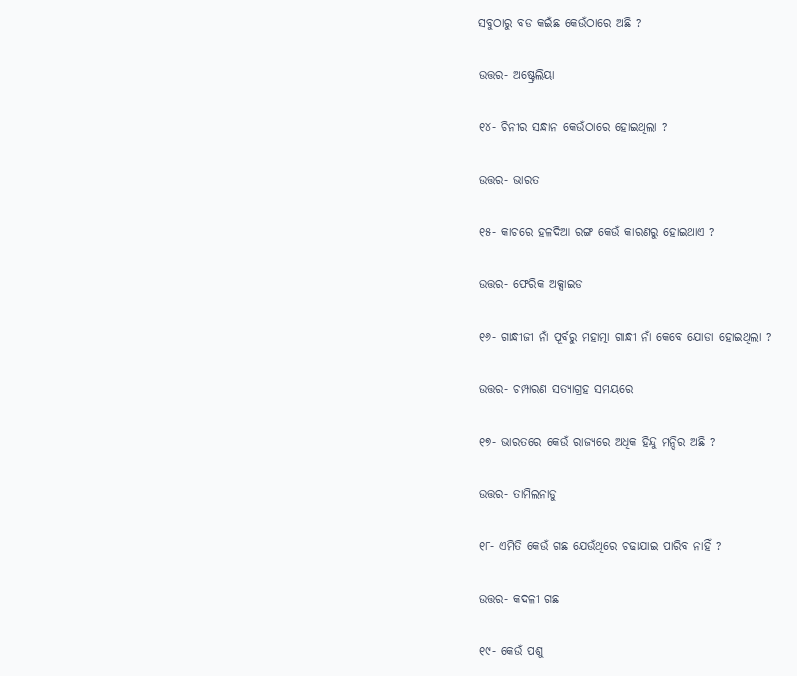ସବୁଠାରୁ ବଡ କଇଁଛ କେଉଁଠାରେ ଅଛି ?

ଉତ୍ତର- ଅଷ୍ଟ୍ରେଲିୟା

୧୪- ଚିନୀର ସନ୍ଧାନ କେଉଁଠାରେ ହୋଇଥିଲା ?

ଉତ୍ତର- ଭାରତ

୧୫- କାଚରେ ହଳଦିଆ ରଙ୍ଗ କେଉଁ କାରଣରୁ ହୋଇଥାଏ ?

ଉତ୍ତର- ଫେରିକ ଅକ୍ସାଇଡ

୧୬- ଗାନ୍ଧୀଜୀ ନାଁ ପୂର୍ବରୁ ମହାତ୍ମା ଗାନ୍ଧୀ ନାଁ କେବେ ଯୋଡା ହୋଇଥିଲା ?

ଉତ୍ତର- ଚମ୍ପାରଣ ସତ୍ୟାଗ୍ରହ ସମୟରେ

୧୭- ଭାରତରେ କେଉଁ ରାଜ୍ୟରେ ଅଧିକ ହିନ୍ଦୁ ମନ୍ଦିର ଅଛି ?

ଉତ୍ତର- ତାମିଲନାଡୁ

୧୮- ଏମିତି କେଉଁ ଗଛ ଯେଉଁଥିରେ ଚଢାଯାଇ ପାରିବ ନାହିଁ ?

ଉତ୍ତର- କଦଳୀ ଗଛ

୧୯- କେଉଁ ପଶୁ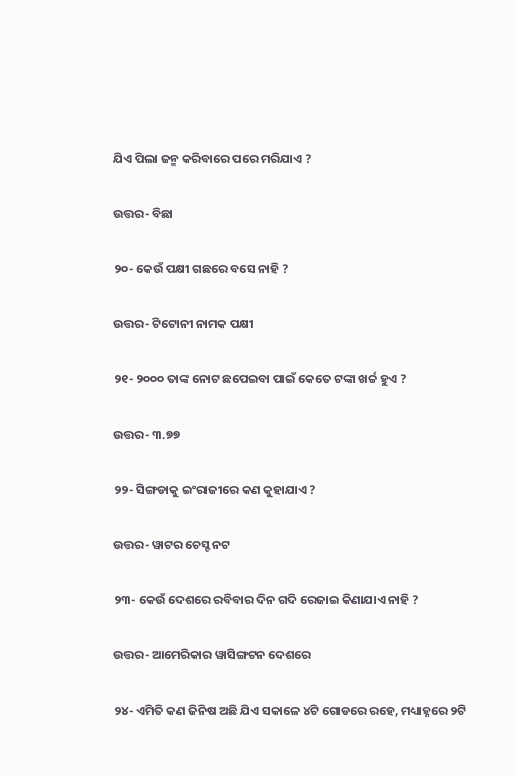ଯିଏ ପିଲା ଜନ୍ମ କରିବାରେ ପରେ ମରିଯାଏ ?

ଉତ୍ତର- ବିଛା

୨୦- କେଉଁ ପକ୍ଷୀ ଗଛରେ ବସେ ନାହି ?

ଉତ୍ତର- ଟିଟୋନୀ ନାମକ ପକ୍ଷୀ

୨୧- ୨୦୦୦ ତାଙ୍କ ନୋଟ ଛପେଇବା ପାଇଁ କେତେ ଟଙ୍କା ଖର୍ଚ୍ଚ ହୁଏ ?

ଉତ୍ତର- ୩.୭୭

୨୨- ସିଙ୍ଗଡାକୁ ଇଂରାଜୀରେ କଣ କୁହାଯାଏ ?

ଉତ୍ତର- ୱାଟର ଚେସ୍ଟ ନଟ

୨୩- କେଉଁ ଦେଶରେ ରବିବାର ଦିନ ଗଦି ରେଜାଇ କିଣାଯାଏ ନାହି ?

ଉତ୍ତର- ଆମେରିକାର ୱାସିଙ୍ଗଟନ ଦେଶରେ

୨୪- ଏମିତି କଣ ଜିନିଷ ଅଛି ଯିଏ ସକାଳେ ୪ଟି ଗୋଡରେ ରହେ, ମଧ୍ୟାହ୍ନରେ ୨ଟି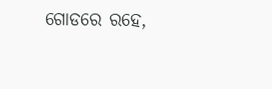ଗୋଡରେ ରହେ,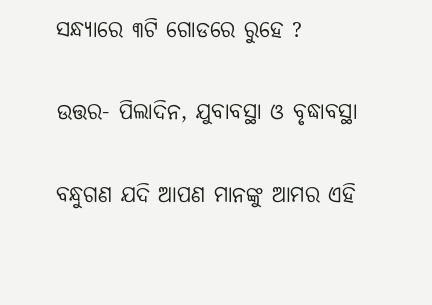ସନ୍ଧ୍ୟାରେ ୩ଟି ଗୋଡରେ ରୁହେ ?

ଉତ୍ତର- ପିଲାଦିନ, ଯୁବାବସ୍ଥା ଓ ବୃଦ୍ଧାବସ୍ଥା

ବନ୍ଧୁଗଣ ଯଦି ଆପଣ ମାନଙ୍କୁ ଆମର ଏହି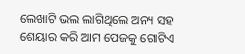ଲେଖାଟି ଭଲ ଲାଗିଥିଲେ ଅନ୍ୟ ସହ ଶେୟାର କରି ଆମ ପେଜକୁ ଗୋଟିଏ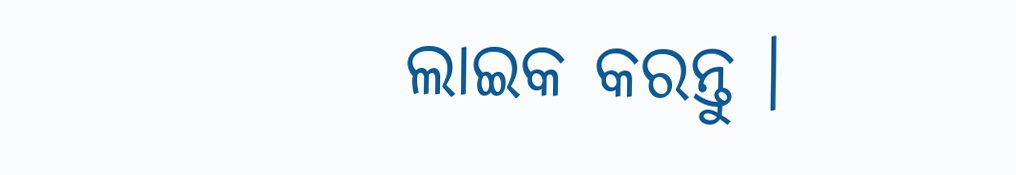ଲାଇକ କରନ୍ତୁ ।